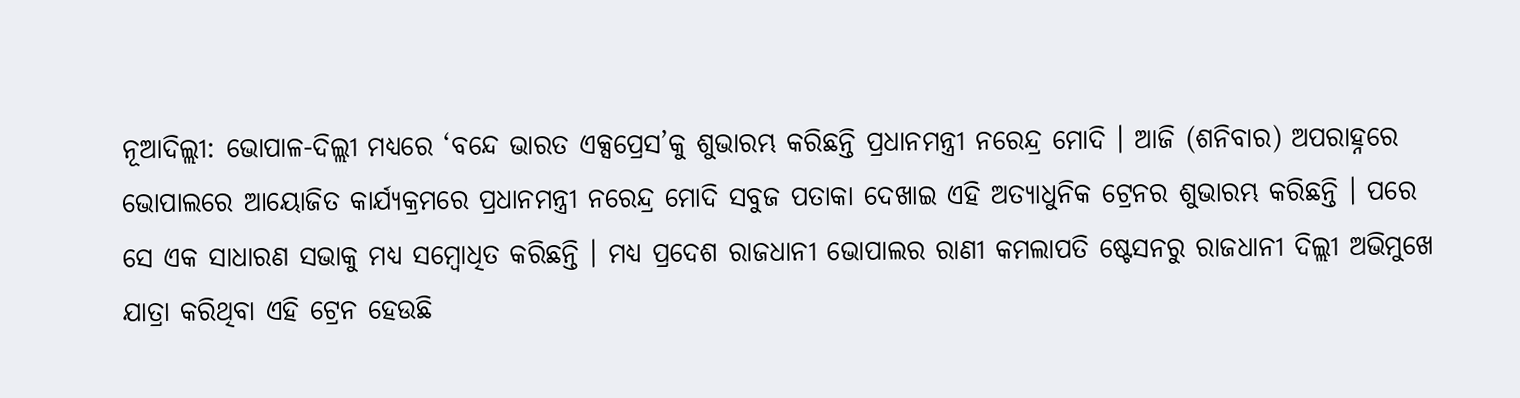ନୂଆଦିଲ୍ଲୀ: ଭୋପାଳ-ଦିଲ୍ଲୀ ମଧ୍ୟରେ ‘ବନ୍ଦେ ଭାରତ ଏକ୍ସପ୍ରେସ’କୁ ଶୁଭାରମ୍ଭ କରିଛନ୍ତି ପ୍ରଧାନମନ୍ତ୍ରୀ ନରେନ୍ଦ୍ର ମୋଦି । ଆଜି (ଶନିବାର) ଅପରାହ୍ନରେ ଭୋପାଲରେ ଆୟୋଜିତ କାର୍ଯ୍ୟକ୍ରମରେ ପ୍ରଧାନମନ୍ତ୍ରୀ ନରେନ୍ଦ୍ର ମୋଦି ସବୁଜ ପତାକା ଦେଖାଇ ଏହି ଅତ୍ୟାଧୁନିକ ଟ୍ରେନର ଶୁଭାରମ୍ଭ କରିଛନ୍ତି । ପରେ ସେ ଏକ ସାଧାରଣ ସଭାକୁ ମଧ୍ୟ ସମ୍ବୋଧିତ କରିଛନ୍ତି । ମଧ୍ୟ ପ୍ରଦେଶ ରାଜଧାନୀ ଭୋପାଲର ରାଣୀ କମଲାପତି ଷ୍ଟେସନରୁ ରାଜଧାନୀ ଦିଲ୍ଲୀ ଅଭିମୁଖେ ଯାତ୍ରା କରିଥିବା ଏହି ଟ୍ରେନ ହେଉଛି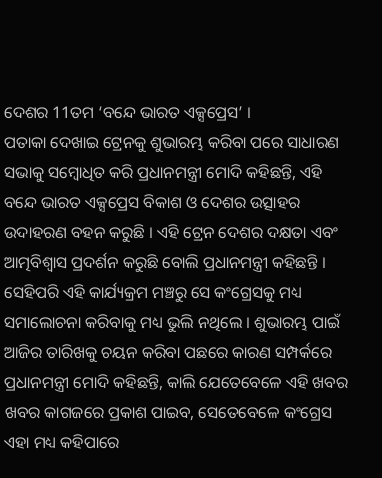ଦେଶର 11ତମ ‘ବନ୍ଦେ ଭାରତ ଏକ୍ସପ୍ରେସ’ ।
ପତାକା ଦେଖାଇ ଟ୍ରେନକୁ ଶୁଭାରମ୍ଭ କରିବା ପରେ ସାଧାରଣ ସଭାକୁ ସମ୍ବୋଧିତ କରି ପ୍ରଧାନମନ୍ତ୍ରୀ ମୋଦି କହିଛନ୍ତି, ଏହି ବନ୍ଦେ ଭାରତ ଏକ୍ସପ୍ରେସ ବିକାଶ ଓ ଦେଶର ଉତ୍ସାହର ଉଦାହରଣ ବହନ କରୁଛି । ଏହି ଟ୍ରେନ ଦେଶର ଦକ୍ଷତା ଏବଂ ଆତ୍ମବିଶ୍ୱାସ ପ୍ରଦର୍ଶନ କରୁଛି ବୋଲି ପ୍ରଧାନମନ୍ତ୍ରୀ କହିଛନ୍ତି । ସେହିପରି ଏହି କାର୍ଯ୍ୟକ୍ରମ ମଞ୍ଚରୁ ସେ କଂଗ୍ରେସକୁ ମଧ୍ୟ ସମାଲୋଚନା କରିବାକୁ ମଧ୍ୟ ଭୁଲି ନଥିଲେ । ଶୁଭାରମ୍ଭ ପାଇଁ ଆଜିର ତାରିଖକୁ ଚୟନ କରିବା ପଛରେ କାରଣ ସମ୍ପର୍କରେ ପ୍ରଧାନମନ୍ତ୍ରୀ ମୋଦି କହିଛନ୍ତି, କାଲି ଯେତେବେଳେ ଏହି ଖବର ଖବର କାଗଜରେ ପ୍ରକାଶ ପାଇବ, ସେତେବେଳେ କଂଗ୍ରେସ ଏହା ମଧ୍ୟ କହିପାରେ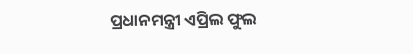ପ୍ରଧାନମନ୍ତ୍ରୀ ଏପ୍ରିଲ ଫୁଲ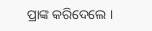ପ୍ରାଙ୍କ କରିଦେଲେ ।